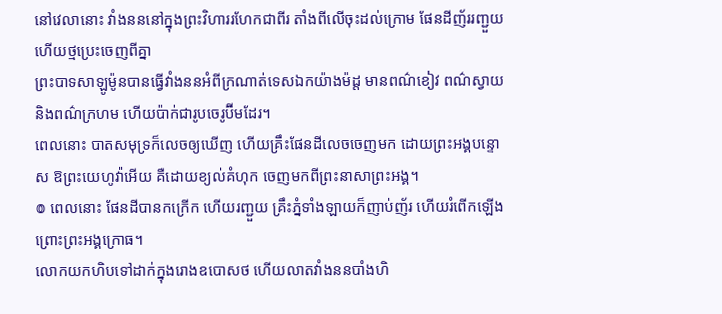នៅវេលានោះ វាំងនននៅក្នុងព្រះវិហាររហែកជាពីរ តាំងពីលើចុះដល់ក្រោម ផែនដីញ័ររញ្ជួយ ហើយថ្មប្រេះចេញពីគ្នា
ព្រះបាទសាឡូម៉ូនបានធ្វើវាំងននអំពីក្រណាត់ទេសឯកយ៉ាងម៉ដ្ត មានពណ៌ខៀវ ពណ៌ស្វាយ និងពណ៌ក្រហម ហើយប៉ាក់ជារូបចេរូប៊ីមដែរ។
ពេលនោះ បាតសមុទ្រក៏លេចឲ្យឃើញ ហើយគ្រឹះផែនដីលេចចេញមក ដោយព្រះអង្គបន្ទោស ឱព្រះយេហូវ៉ាអើយ គឺដោយខ្យល់គំហុក ចេញមកពីព្រះនាសាព្រះអង្គ។
៙ ពេលនោះ ផែនដីបានកក្រើក ហើយរញ្ជួយ គ្រឹះភ្នំទាំងឡាយក៏ញាប់ញ័រ ហើយរំពើកឡើង ព្រោះព្រះអង្គក្រោធ។
លោកយកហិបទៅដាក់ក្នុងរោងឧបោសថ ហើយលាតវាំងននបាំងហិ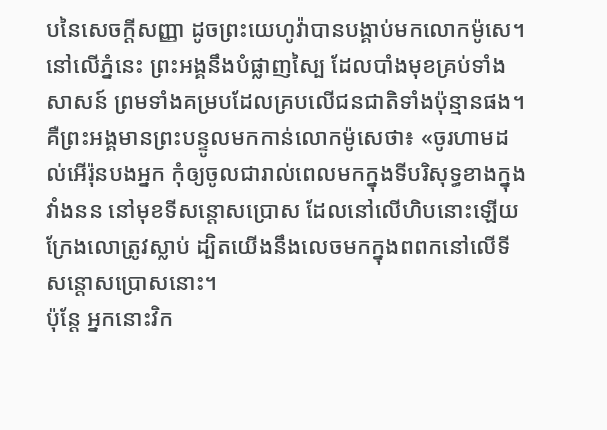បនៃសេចក្ដីសញ្ញា ដូចព្រះយេហូវ៉ាបានបង្គាប់មកលោកម៉ូសេ។
នៅលើភ្នំនេះ ព្រះអង្គនឹងបំផ្លាញស្បៃ ដែលបាំងមុខគ្រប់ទាំងសាសន៍ ព្រមទាំងគម្របដែលគ្របលើជនជាតិទាំងប៉ុន្មានផង។
គឺព្រះអង្គមានព្រះបន្ទូលមកកាន់លោកម៉ូសេថា៖ «ចូរហាមដល់អើរ៉ុនបងអ្នក កុំឲ្យចូលជារាល់ពេលមកក្នុងទីបរិសុទ្ធខាងក្នុងវាំងនន នៅមុខទីសន្តោសប្រោស ដែលនៅលើហិបនោះឡើយ ក្រែងលោត្រូវស្លាប់ ដ្បិតយើងនឹងលេចមកក្នុងពពកនៅលើទីសន្តោសប្រោសនោះ។
ប៉ុន្តែ អ្នកនោះវិក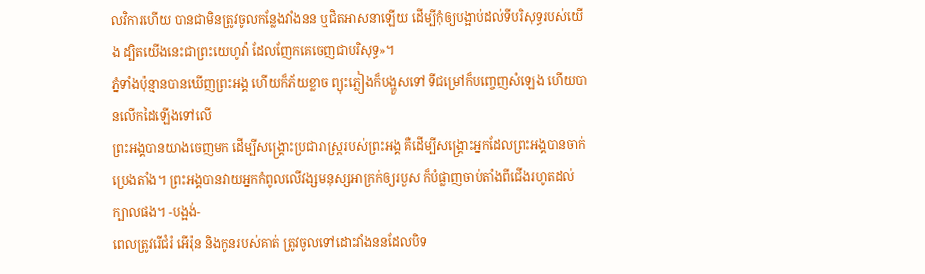លវិការហើយ បានជាមិនត្រូវចូលកន្លែងវាំងនន ឬជិតអាសនាឡើយ ដើម្បីកុំឲ្យបង្អាប់ដល់ទីបរិសុទ្ធរបស់យើង ដ្បិតយើងនេះជាព្រះយេហូវ៉ា ដែលញែកគេចេញជាបរិសុទ្ធ»។
ភ្នំទាំងប៉ុន្មានបានឃើញព្រះអង្គ ហើយក៏ភ័យខ្លាច ព្យុះភ្លៀងក៏បង្ហួសទៅ ទីជម្រៅក៏បញ្ចេញសំឡេង ហើយបានលើកដៃឡើងទៅលើ
ព្រះអង្គបានយាងចេញមក ដើម្បីសង្គ្រោះប្រជារាស្ត្ររបស់ព្រះអង្គ គឺដើម្បីសង្គ្រោះអ្នកដែលព្រះអង្គបានចាក់ប្រេងតាំង។ ព្រះអង្គបានវាយអ្នកកំពូលលើវង្សមនុស្សអាក្រក់ឲ្យរបួស ក៏បំផ្លាញចាប់តាំងពីជើងរហូតដល់ក្បាលផង។ -បង្អង់-
ពេលត្រូវរើជំរំ អើរ៉ុន និងកូនរបស់គាត់ ត្រូវចូលទៅដោះវាំងននដែលបិទ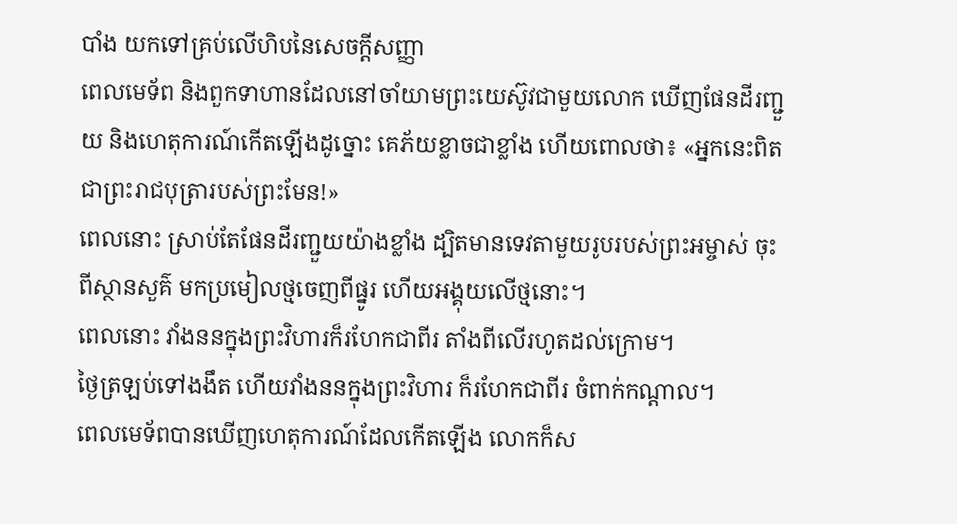បាំង យកទៅគ្រប់លើហិបនៃសេចក្ដីសញ្ញា
ពេលមេទ័ព និងពួកទាហានដែលនៅចាំយាមព្រះយេស៊ូវជាមួយលោក ឃើញផែនដីរញ្ជួយ និងហេតុការណ៍កើតឡើងដូច្នោះ គេភ័យខ្លាចជាខ្លាំង ហើយពោលថា៖ «អ្នកនេះពិតជាព្រះរាជបុត្រារបស់ព្រះមែន!»
ពេលនោះ ស្រាប់តែផែនដីរញ្ជួយយ៉ាងខ្លាំង ដ្បិតមានទេវតាមួយរូបរបស់ព្រះអម្ចាស់ ចុះពីស្ថានសួគ៌ មកប្រមៀលថ្មចេញពីផ្នូរ ហើយអង្គុយលើថ្មនោះ។
ពេលនោះ វាំងននក្នុងព្រះវិហារក៏រហែកជាពីរ តាំងពីលើរហូតដល់ក្រោម។
ថ្ងៃត្រឡប់ទៅងងឹត ហើយវាំងននក្នុងព្រះវិហារ ក៏រហែកជាពីរ ចំពាក់កណ្តាល។
ពេលមេទ័ពបានឃើញហេតុការណ៍ដែលកើតឡើង លោកក៏ស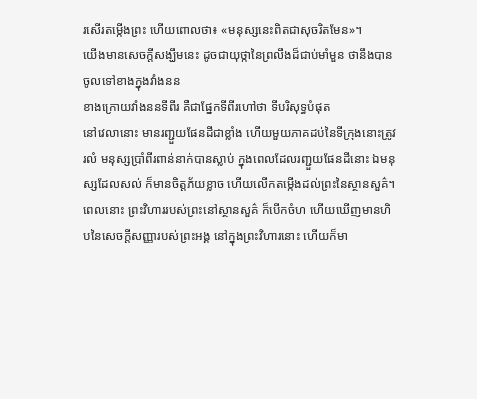រសើរតម្កើងព្រះ ហើយពោលថា៖ «មនុស្សនេះពិតជាសុចរិតមែន»។
យើងមានសេចក្ដីសង្ឃឹមនេះ ដូចជាយុថ្កានៃព្រលឹងដ៏ជាប់មាំមួន ថានឹងបានចូលទៅខាងក្នុងវាំងនន
ខាងក្រោយវាំងននទីពីរ គឺជាផ្នែកទីពីរហៅថា ទីបរិសុទ្ធបំផុត
នៅវេលានោះ មានរញ្ជួយផែនដីជាខ្លាំង ហើយមួយភាគដប់នៃទីក្រុងនោះត្រូវរលំ មនុស្សប្រាំពីរពាន់នាក់បានស្លាប់ ក្នុងពេលដែលរញ្ជួយផែនដីនោះ ឯមនុស្សដែលសល់ ក៏មានចិត្តភ័យខ្លាច ហើយលើកតម្កើងដល់ព្រះនៃស្ថានសួគ៌។
ពេលនោះ ព្រះវិហាររបស់ព្រះនៅស្ថានសួគ៌ ក៏បើកចំហ ហើយឃើញមានហិបនៃសេចក្ដីសញ្ញារបស់ព្រះអង្គ នៅក្នុងព្រះវិហារនោះ ហើយក៏មា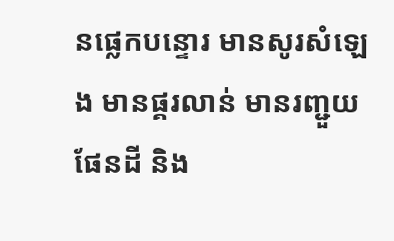នផ្លេកបន្ទោរ មានសូរសំឡេង មានផ្គរលាន់ មានរញ្ជួយផែនដី និង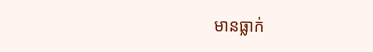មានធ្លាក់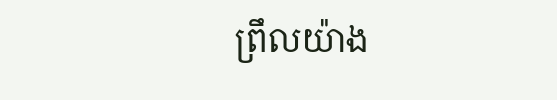ព្រឹលយ៉ាង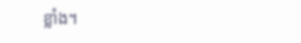ខ្លាំង។